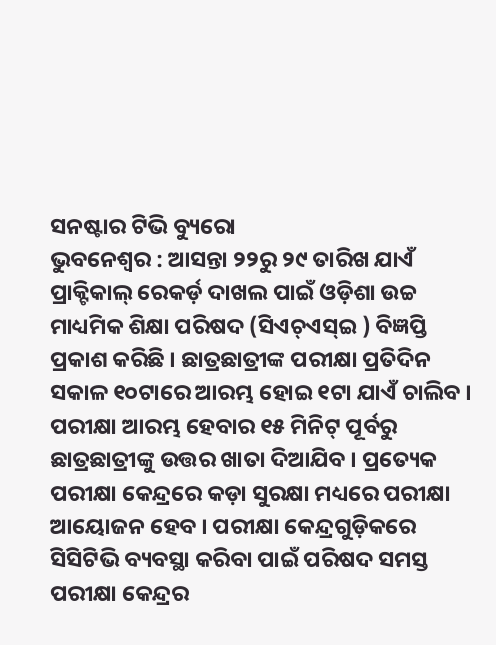ସନଷ୍ଟାର ଟିଭି ବ୍ୟୁରୋ
ଭୁବନେଶ୍ୱର : ଆସନ୍ତା ୨୨ରୁ ୨୯ ତାରିଖ ଯାଏଁ ପ୍ରାକ୍ଟିକାଲ୍ ରେକର୍ଡ଼ ଦାଖଲ ପାଇଁ ଓଡ଼ିଶା ଉଚ୍ଚ ମାଧ୍ୟମିକ ଶିକ୍ଷା ପରିଷଦ (ସିଏଚ୍ଏସ୍ଇ ) ବିଜ୍ଞପ୍ତି ପ୍ରକାଶ କରିଛି । ଛାତ୍ରଛାତ୍ରୀଙ୍କ ପରୀକ୍ଷା ପ୍ରତିଦିନ ସକାଳ ୧୦ଟାରେ ଆରମ୍ଭ ହୋଇ ୧ଟା ଯାଏଁ ଚାଲିବ । ପରୀକ୍ଷା ଆରମ୍ଭ ହେବାର ୧୫ ମିନିଟ୍ ପୂର୍ବରୁ ଛାତ୍ରଛାତ୍ରୀଙ୍କୁ ଉତ୍ତର ଖାତା ଦିଆଯିବ । ପ୍ରତ୍ୟେକ ପରୀକ୍ଷା କେନ୍ଦ୍ରରେ କଡ଼ା ସୁରକ୍ଷା ମଧ୍ୟରେ ପରୀକ୍ଷା ଆୟୋଜନ ହେବ । ପରୀକ୍ଷା କେନ୍ଦ୍ରଗୁଡ଼ିକରେ ସିସିଟିଭି ବ୍ୟବସ୍ଥା କରିବା ପାଇଁ ପରିଷଦ ସମସ୍ତ ପରୀକ୍ଷା କେନ୍ଦ୍ରର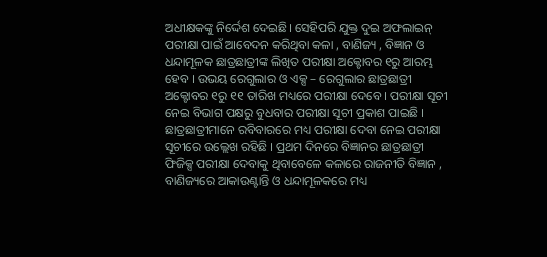ଅଧୀକ୍ଷକଙ୍କୁ ନିର୍ଦ୍ଦେଶ ଦେଇଛି। ସେହିପରି ଯୁକ୍ତ ଦୁଇ ଅଫଲାଇନ୍ ପରୀକ୍ଷା ପାଇଁ ଆବେଦନ କରିଥିବା କଳା , ବାଣିଜ୍ୟ , ବିଜ୍ଞାନ ଓ ଧନ୍ଦାମୂଳକ ଛାତ୍ରଛାତ୍ରୀଙ୍କ ଲିଖିତ ପରୀକ୍ଷା ଅକ୍ଟୋବର ୧ରୁ ଆରମ୍ଭ ହେବ । ଉଭୟ ରେଗୁଲାର ଓ ଏକ୍ସ – ରେଗୁଲାର ଛାତ୍ରଛାତ୍ରୀ ଅକ୍ଟୋବର ୧ରୁ ୧୧ ତାରିଖ ମଧ୍ୟରେ ପରୀକ୍ଷା ଦେବେ । ପରୀକ୍ଷା ସୂଚୀ ନେଇ ବିଭାଗ ପକ୍ଷରୁ ବୁଧବାର ପରୀକ୍ଷା ସୂଚୀ ପ୍ରକାଶ ପାଇଛି । ଛାତ୍ରଛାତ୍ରୀମାନେ ରବିବାରରେ ମଧ୍ୟ ପରୀକ୍ଷା ଦେବା ନେଇ ପରୀକ୍ଷା ସୂଚୀରେ ଉଲ୍ଲେଖ ରହିଛି । ପ୍ରଥମ ଦିନରେ ବିଜ୍ଞାନର ଛାତ୍ରଛାତ୍ରୀ ଫିଜିକ୍ସ ପରୀକ୍ଷା ଦେବାକୁ ଥିବାବେଳେ କଳାରେ ରାଜନୀତି ବିଜ୍ଞାନ , ବାଣିଜ୍ୟରେ ଆକାଉଣ୍ଟାନ୍ତି ଓ ଧନ୍ଦାମୂଳକରେ ମଧ୍ୟ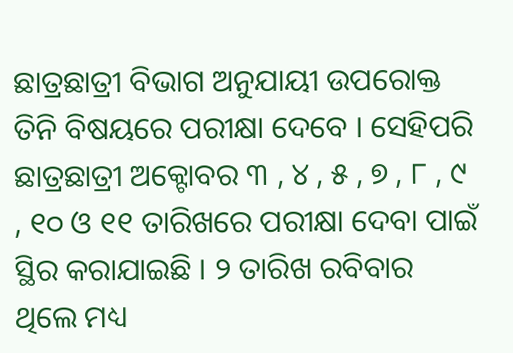ଛାତ୍ରଛାତ୍ରୀ ବିଭାଗ ଅନୁଯାୟୀ ଉପରୋକ୍ତ ତିନି ବିଷୟରେ ପରୀକ୍ଷା ଦେବେ । ସେହିପରି ଛାତ୍ରଛାତ୍ରୀ ଅକ୍ଟୋବର ୩ , ୪ , ୫ , ୭ , ୮ , ୯ , ୧୦ ଓ ୧୧ ତାରିଖରେ ପରୀକ୍ଷା ଦେବା ପାଇଁ ସ୍ଥିର କରାଯାଇଛି । ୨ ତାରିଖ ରବିବାର ଥିଲେ ମଧ୍ୟ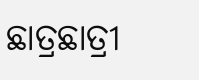ଛାତ୍ରଛାତ୍ରୀ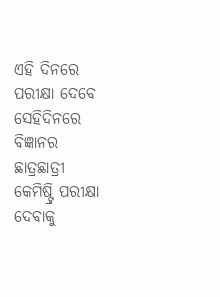ଏହି ଦିନରେ ପରୀକ୍ଷା ଦେବେ ସେହିଦିନରେ ବିଜ୍ଞାନର ଛାତ୍ରଛାତ୍ରୀ କେମିଷ୍ଟ୍ରି ପରୀକ୍ଷା ଦେବାକୁ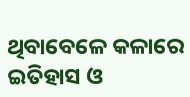ଥିବାବେଳେ କଳାରେ ଇତିହାସ ଓ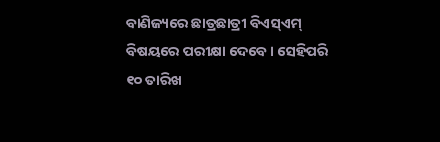ବାଣିଜ୍ୟରେ ଛାତ୍ରଛାତ୍ରୀ ବିଏସ୍ଏମ୍ ବିଷୟରେ ପରୀକ୍ଷା ଦେବେ । ସେହିପରି ୧୦ ତାରିଖ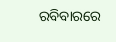ରବିବାରରେ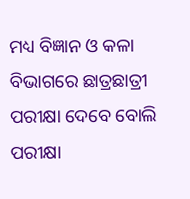ମଧ୍ୟ ବିଜ୍ଞାନ ଓ କଳା ବିଭାଗରେ ଛାତ୍ରଛାତ୍ରୀ ପରୀକ୍ଷା ଦେବେ ବୋଲି ପରୀକ୍ଷା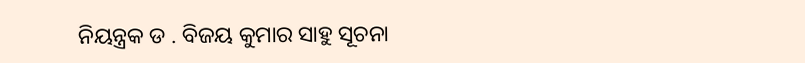ନିୟନ୍ତ୍ରକ ଡ . ବିଜୟ କୁମାର ସାହୁ ସୂଚନା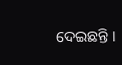ଦେଇଛନ୍ତି ।